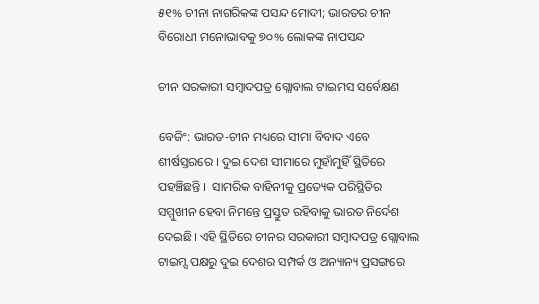୫୧% ଚୀନା ନାଗରିକଙ୍କ ପସନ୍ଦ ମୋଦୀ; ଭାରତର ଚୀନ ବିରୋଧୀ ମନୋଭାବକୁ ୭୦% ଲୋକଙ୍କ ନାପସନ୍ଦ

ଚୀନ ସରକାରୀ ସମ୍ବାଦପତ୍ର ଗ୍ଲୋବାଲ ଟାଇମସ ସର୍ବେକ୍ଷଣ

ବେଜିଂ: ଭାରତ-ଚୀନ ମଧ୍ୟରେ ସୀମା ବିବାଦ ଏବେ ଶୀର୍ଷସ୍ତରରେ । ଦୁଇ ଦେଶ ସୀମାରେ ମୁହାଁମୁହିଁ ସ୍ଥିତିରେ ପହଞ୍ଚିଛନ୍ତି ।  ସାମରିକ ବାହିନୀକୁ ପ୍ରତ୍ୟେକ ପରିସ୍ଥିତିର ସମ୍ମୁଖୀନ ହେବା ନିମନ୍ତେ ପ୍ରସ୍ତୁତ ରହିବାକୁ ଭାରତ ନିର୍ଦେଶ ଦେଇଛି। ଏହି ସ୍ଥିତିରେ ଚୀନର ସରକାରୀ ସମ୍ବାଦପତ୍ର ଗ୍ଲୋବାଲ ଟାଇମ୍ସ ପକ୍ଷରୁ ଦୁଇ ଦେଶର ସମ୍ପର୍କ ଓ ଅନ୍ୟାନ୍ୟ ପ୍ରସଙ୍ଗରେ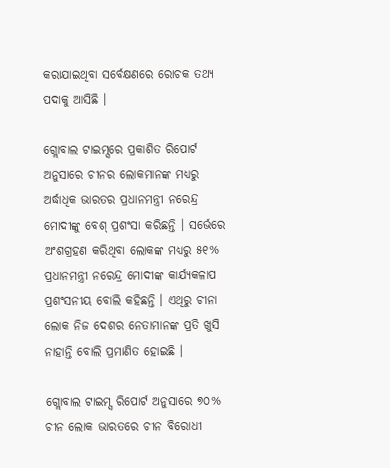କରାଯାଇଥିବା ସର୍ବେକ୍ଷଣରେ ରୋଚକ ତଥ୍ୟ ପଦାକୁ ଆସିଛି ।

ଗ୍ଲୋବାଲ ଟାଇମ୍ସରେ ପ୍ରକାଶିତ ରିପୋର୍ଟ ଅନୁସାରେ ଚୀନର ଲୋକମାନଙ୍କ ମଧ୍ୟରୁ ଅର୍ଦ୍ଧାଧିକ ଭାରତର ପ୍ରଧାନମନ୍ତ୍ରୀ ନରେନ୍ଦ୍ର ମୋଦୀଙ୍କୁ ବେଶ୍ ପ୍ରଶଂସା କରିଛନ୍ତି । ସର୍ଭେରେ ଅଂଶଗ୍ରହଣ କରିଥିବା ଲୋକଙ୍କ ମଧ୍ୟରୁ ୫୧% ପ୍ରଧାନମନ୍ତ୍ରୀ ନରେନ୍ଦ୍ର ମୋଦୀଙ୍କ କାର୍ଯ୍ୟକଳାପ ପ୍ରଶଂସନୀୟ ବୋଲି କହିଛନ୍ତି । ଏଥିରୁ ଚୀନା ଲୋକ ନିଜ ଦେଶର ନେତାମାନଙ୍କ ପ୍ରତି ଖୁସି ନାହାନ୍ତି ବୋଲି ପ୍ରମାଣିତ ହୋଇଛି ।

ଗ୍ଲୋବାଲ ଟାଇମ୍ସ ରିପୋର୍ଟ ଅନୁସାରେ ୭୦% ଚୀନ ଲୋକ ଭାରତରେ ଚୀନ ବିରୋଧୀ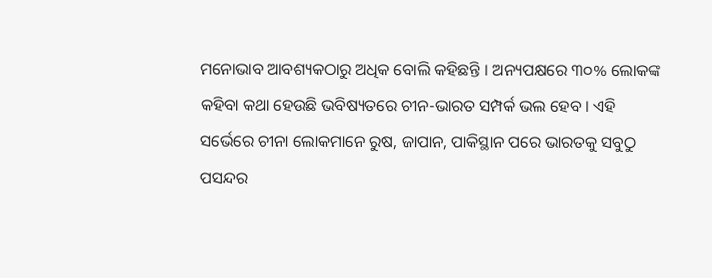ମନୋଭାବ ଆବଶ୍ୟକଠାରୁ ଅଧିକ ବୋଲି କହିଛନ୍ତି । ଅନ୍ୟପକ୍ଷରେ ୩୦% ଲୋକଙ୍କ କହିବା କଥା ହେଉଛି ଭବିଷ୍ୟତରେ ଚୀନ-ଭାରତ ସମ୍ପର୍କ ଭଲ ହେବ । ଏହି ସର୍ଭେରେ ଚୀନା ଲୋକମାନେ ରୁଷ, ଜାପାନ, ପାକିସ୍ଥାନ ପରେ ଭାରତକୁ ସବୁଠୁ ପସନ୍ଦର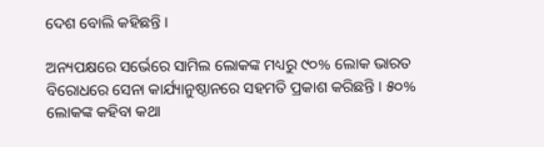ଦେଶ ବୋଲି କହିଛନ୍ତି ।

ଅନ୍ୟପକ୍ଷରେ ସର୍ଭେରେ ସାମିଲ ଲୋକଙ୍କ ମଧ୍ୟରୁ ୯୦% ଲୋକ ଭାରତ ବିରୋଧରେ ସେନା କାର୍ଯ୍ୟାନୁଷ୍ଠାନରେ ସହମତି ପ୍ରକାଶ କରିଛନ୍ତି । ୫୦% ଲୋକଙ୍କ କହିବା କଥା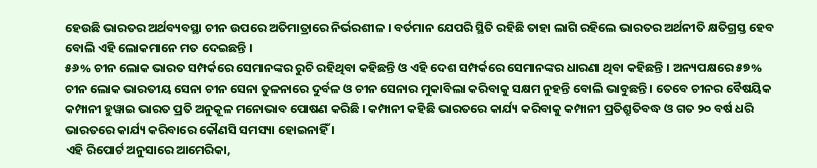ହେଉଛି ଭାରତର ଅର୍ଥବ୍ୟବସ୍ଥା ଚୀନ ଉପରେ ଅତିମାତ୍ରାରେ ନିର୍ଭରଶୀଳ । ବର୍ତମାନ ଯେପରି ସ୍ଥିତି ରହିଛି ତାହା ଲାଗି ରହିଲେ ଭାରତର ଅର୍ଥନୀତି କ୍ଷତିଗ୍ରସ୍ତ ହେବ ବୋଲି ଏହି ଲୋକମାନେ ମତ ଦେଇଛନ୍ତି ।
୫୬% ଚୀନ ଲୋକ ଭାରତ ସମ୍ପର୍କରେ ସେମାନଙ୍କର ରୁଚି ରହିଥିବା କହିଛନ୍ତି ଓ ଏହି ଦେଶ ସମ୍ପର୍କରେ ସେମାନଙ୍କର ଧାରଣା ଥିବା କହିଛନ୍ତି । ଅନ୍ୟପକ୍ଷରେ ୫୭% ଚୀନ ଲୋକ ଭାରତୀୟ ସେନା ଚୀନ ସେନା ତୁଳନାରେ ଦୁର୍ବଳ ଓ ଚୀନ ସେନାର ମୁକାବିଲା କରିବାକୁ ସକ୍ଷମ ନୁହନ୍ତି ବୋଲି ଭାବୁଛନ୍ତି । ତେବେ ଚୀନର ବୈଷୟିକ କମ୍ପାନୀ ହୁୱାଇ ଭାରତ ପ୍ରତି ଅନୁକୂଳ ମନୋଭାବ ପୋଷଣ କରିଛି । କମ୍ପାନୀ କହିଛି ଭାରତରେ କାର୍ଯ୍ୟ କରିବାକୁ କମ୍ପାନୀ ପ୍ରତିଶ୍ରୁତିବଦ୍ଧ ଓ ଗତ ୨୦ ବର୍ଷ ଧରି ଭାରତରେ କାର୍ଯ୍ୟ କରିବାରେ କୌଣସି ସମସ୍ୟା ହୋଇନାହିଁ ।
ଏହି ରିପୋର୍ଟ ଅନୁସାରେ ଆମେରିକା,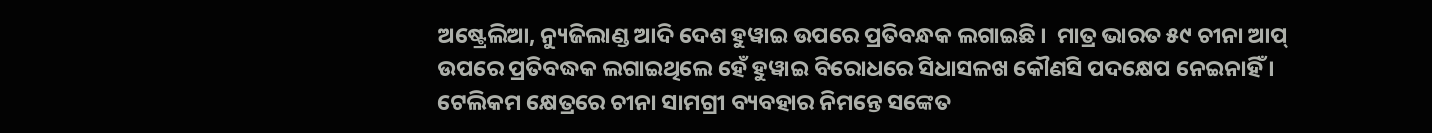ଅଷ୍ଟ୍ରେଲିଆ, ନ୍ୟୁଜିଲାଣ୍ଡ ଆଦି ଦେଶ ହୁୱାଇ ଉପରେ ପ୍ରତିବନ୍ଧକ ଲଗାଇଛି ।  ମାତ୍ର ଭାରତ ୫୯ ଚୀନା ଆପ୍ ଉପରେ ପ୍ରତିବଦ୍ଧକ ଲଗାଇଥିଲେ ହେଁ ହୁୱାଇ ବିରୋଧରେ ସିଧାସଳଖ କୌଣସି ପଦକ୍ଷେପ ନେଇନାହିଁ । ଟେଲିକମ କ୍ଷେତ୍ରରେ ଚୀନା ସାମଗ୍ରୀ ବ୍ୟବହାର ନିମନ୍ତେ ସଙ୍କେତ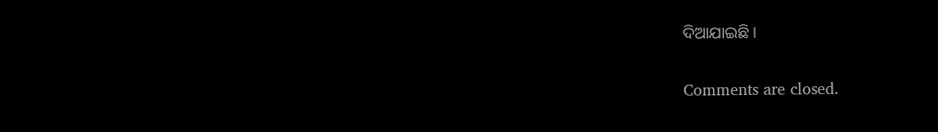ଦିଆଯାଇଛି ।

Comments are closed.